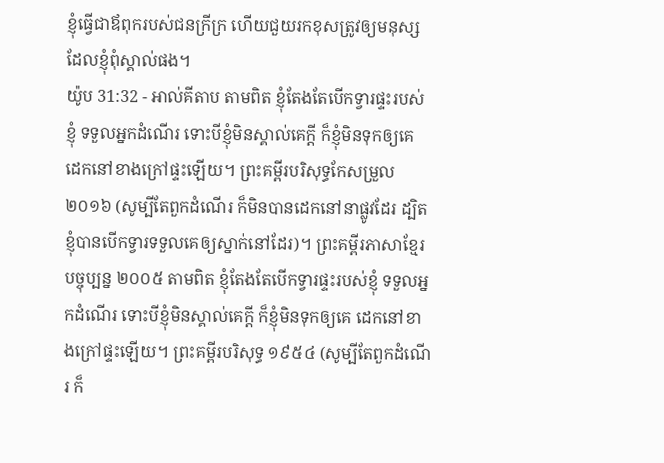ខ្ញុំធ្វើជាឪពុករបស់ជនក្រីក្រ ហើយជួយរកខុសត្រូវឲ្យមនុស្ស ដែលខ្ញុំពុំស្គាល់ផង។
យ៉ូប 31:32 - អាល់គីតាប តាមពិត ខ្ញុំតែងតែបើកទ្វារផ្ទះរបស់ខ្ញុំ ទទួលអ្នកដំណើរ ទោះបីខ្ញុំមិនស្គាល់គេក្ដី ក៏ខ្ញុំមិនទុកឲ្យគេ ដេកនៅខាងក្រៅផ្ទះឡើយ។ ព្រះគម្ពីរបរិសុទ្ធកែសម្រួល ២០១៦ (សូម្បីតែពួកដំណើរ ក៏មិនបានដេកនៅនាផ្លូវដែរ ដ្បិតខ្ញុំបានបើកទ្វារទទួលគេឲ្យស្នាក់នៅដែរ)។ ព្រះគម្ពីរភាសាខ្មែរបច្ចុប្បន្ន ២០០៥ តាមពិត ខ្ញុំតែងតែបើកទ្វារផ្ទះរបស់ខ្ញុំ ទទួលអ្នកដំណើរ ទោះបីខ្ញុំមិនស្គាល់គេក្ដី ក៏ខ្ញុំមិនទុកឲ្យគេ ដេកនៅខាងក្រៅផ្ទះឡើយ។ ព្រះគម្ពីរបរិសុទ្ធ ១៩៥៤ (សូម្បីតែពួកដំណើរ ក៏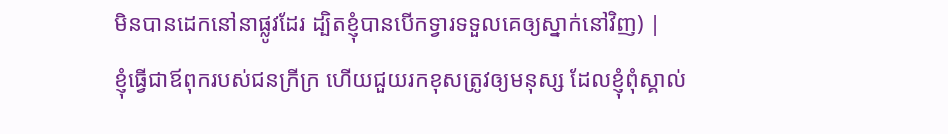មិនបានដេកនៅនាផ្លូវដែរ ដ្បិតខ្ញុំបានបើកទ្វារទទួលគេឲ្យស្នាក់នៅវិញ) |
ខ្ញុំធ្វើជាឪពុករបស់ជនក្រីក្រ ហើយជួយរកខុសត្រូវឲ្យមនុស្ស ដែលខ្ញុំពុំស្គាល់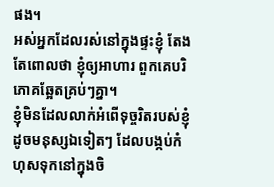ផង។
អស់អ្នកដែលរស់នៅក្នុងផ្ទះខ្ញុំ តែងតែពោលថា ខ្ញុំឲ្យអាហារ ពួកគេបរិភោគឆ្អែតគ្រប់ៗគ្នា។
ខ្ញុំមិនដែលលាក់អំពើទុច្ចរិតរបស់ខ្ញុំ ដូចមនុស្សឯទៀតៗ ដែលបង្កប់កំហុសទុកនៅក្នុងចិ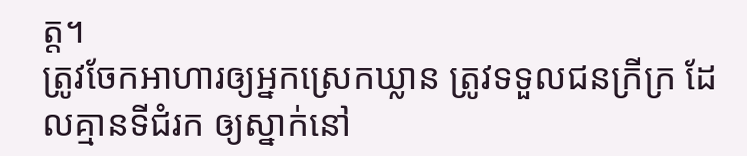ត្ត។
ត្រូវចែកអាហារឲ្យអ្នកស្រេកឃ្លាន ត្រូវទទួលជនក្រីក្រ ដែលគ្មានទីជំរក ឲ្យស្នាក់នៅ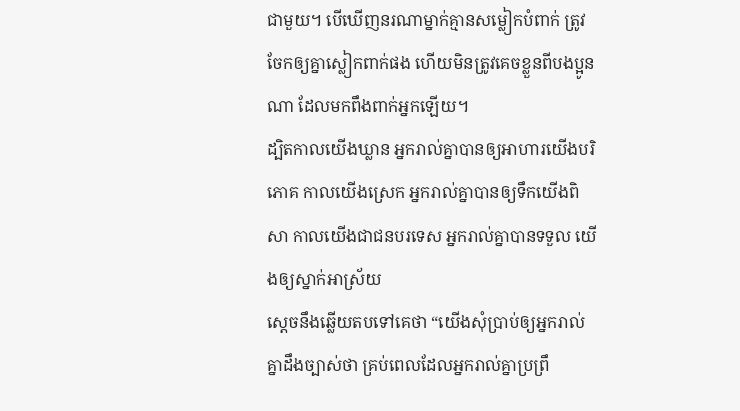ជាមួយ។ បើឃើញនរណាម្នាក់គ្មានសម្លៀកបំពាក់ ត្រូវចែកឲ្យគ្នាស្លៀកពាក់ផង ហើយមិនត្រូវគេចខ្លួនពីបងប្អូនណា ដែលមកពឹងពាក់អ្នកឡើយ។
ដ្បិតកាលយើងឃ្លាន អ្នករាល់គ្នាបានឲ្យអាហារយើងបរិភោគ កាលយើងស្រេក អ្នករាល់គ្នាបានឲ្យទឹកយើងពិសា កាលយើងជាជនបរទេស អ្នករាល់គ្នាបានទទួល យើងឲ្យស្នាក់អាស្រ័យ
ស្តេចនឹងឆ្លើយតបទៅគេថា “យើងសុំប្រាប់ឲ្យអ្នករាល់គ្នាដឹងច្បាស់ថា គ្រប់ពេលដែលអ្នករាល់គ្នាប្រព្រឹ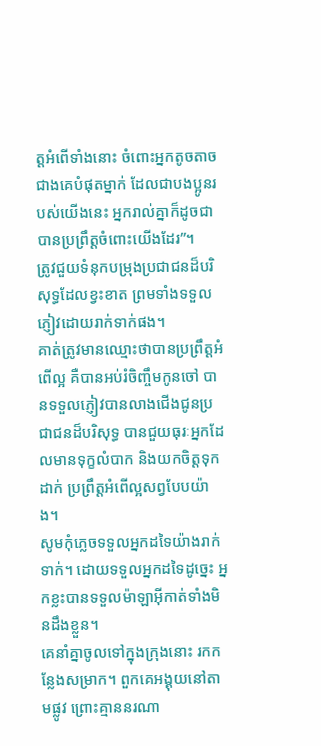ត្ដអំពើទាំងនោះ ចំពោះអ្នកតូចតាចជាងគេបំផុតម្នាក់ ដែលជាបងប្អូនរបស់យើងនេះ អ្នករាល់គ្នាក៏ដូចជាបានប្រព្រឹត្ដចំពោះយើងដែរ”។
ត្រូវជួយទំនុកបម្រុងប្រជាជនដ៏បរិសុទ្ធដែលខ្វះខាត ព្រមទាំងទទួលភ្ញៀវដោយរាក់ទាក់ផង។
គាត់ត្រូវមានឈ្មោះថាបានប្រព្រឹត្ដអំពើល្អ គឺបានអប់រំចិញ្ចឹមកូនចៅ បានទទួលភ្ញៀវបានលាងជើងជូនប្រជាជនដ៏បរិសុទ្ធ បានជួយធុរៈអ្នកដែលមានទុក្ខលំបាក និងយកចិត្ដទុកដាក់ ប្រព្រឹត្ដអំពើល្អសព្វបែបយ៉ាង។
សូមកុំភ្លេចទទួលអ្នកដទៃយ៉ាងរាក់ទាក់។ ដោយទទួលអ្នកដទៃដូច្នេះ អ្នកខ្លះបានទទួលម៉ាឡាអ៊ីកាត់ទាំងមិនដឹងខ្លួន។
គេនាំគ្នាចូលទៅក្នុងក្រុងនោះ រកកន្លែងសម្រាក។ ពួកគេអង្គុយនៅតាមផ្លូវ ព្រោះគ្មាននរណា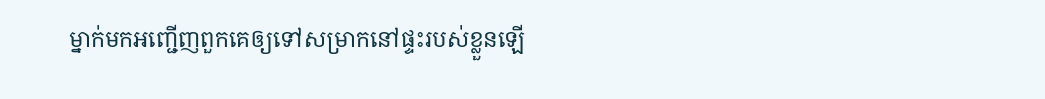ម្នាក់មកអញ្ជើញពួកគេឲ្យទៅសម្រាកនៅផ្ទះរបស់ខ្លួនឡើ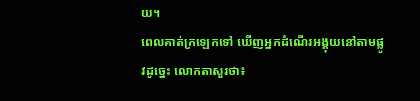យ។
ពេលគាត់ក្រឡេកទៅ ឃើញអ្នកដំណើរអង្គុយនៅតាមផ្លូវដូច្នេះ លោកតាសួរថា៖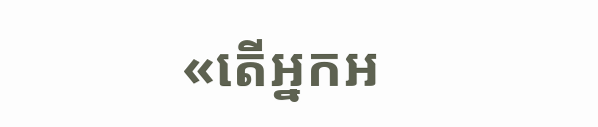«តើអ្នកអ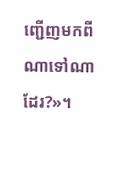ញ្ជើញមកពីណាទៅណាដែរ?»។